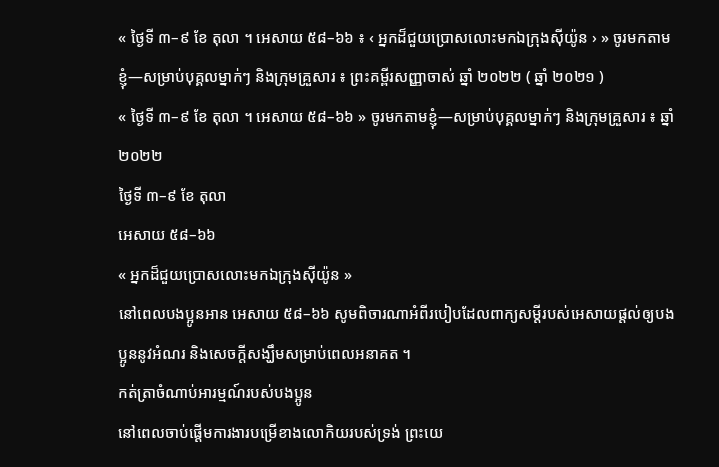« ថ្ងៃទី ៣–៩ ខែ តុលា ។ អេសាយ ៥៨–៦៦ ៖ ‹ អ្នកដ៏ជួយប្រោសលោះមកឯក្រុងស៊ីយ៉ូន › » ចូរមកតាមខ្ញុំ—សម្រាប់បុគ្គលម្នាក់ៗ និងក្រុមគ្រួសារ ៖ ព្រះគម្ពីរសញ្ញាចាស់ ឆ្នាំ ២០២២ ( ឆ្នាំ ២០២១ )
« ថ្ងៃទី ៣–៩ ខែ តុលា ។ អេសាយ ៥៨–៦៦ » ចូរមកតាមខ្ញុំ—សម្រាប់បុគ្គលម្នាក់ៗ និងក្រុមគ្រួសារ ៖ ឆ្នាំ ២០២២
ថ្ងៃទី ៣–៩ ខែ តុលា
អេសាយ ៥៨–៦៦
« អ្នកដ៏ជួយប្រោសលោះមកឯក្រុងស៊ីយ៉ូន »
នៅពេលបងប្អូនអាន អេសាយ ៥៨–៦៦ សូមពិចារណាអំពីរបៀបដែលពាក្យសម្តីរបស់អេសាយផ្តល់ឲ្យបងប្អូននូវអំណរ និងសេចក្តីសង្ឃឹមសម្រាប់ពេលអនាគត ។
កត់ត្រាចំណាប់អារម្មណ៍របស់បងប្អូន
នៅពេលចាប់ផ្តើមការងារបម្រើខាងលោកិយរបស់ទ្រង់ ព្រះយេ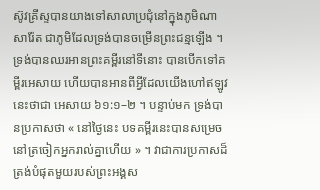ស៊ូវគ្រីស្ទបានយាងទៅសាលាប្រជុំនៅក្នុងភូមិណាសារ៉ែត ជាភូមិដែលទ្រង់បានចម្រើនព្រះជន្មឡើង ។ ទ្រង់បានឈរអានព្រះគម្ពីរនៅទីនោះ បានបើកទៅគម្ពីរអេសាយ ហើយបានអានពីអ្វីដែលយើងហៅឥឡូវនេះថាជា អេសាយ ៦១:១–២ ។ បន្ទាប់មក ទ្រង់បានប្រកាសថា « នៅថ្ងៃនេះ បទគម្ពីរនេះបានសម្រេចនៅត្រចៀកអ្នករាល់គ្នាហើយ » ។ វាជាការប្រកាសដ៏ត្រង់បំផុតមួយរបស់ព្រះអង្គស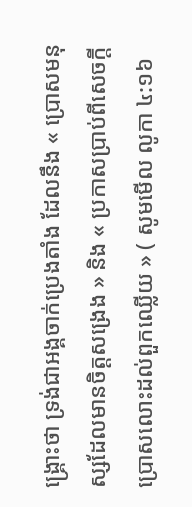ង្រ្គោះថា ទ្រង់ជាអង្គចាក់ប្រេងតាំង ដែលនឹង « ប្រោសមនុស្សដែលមានចិត្តសង្រេង » និង « ប្រកាសប្រាប់ពីសេចក្តីប្រោសលោះដល់ពួកឈ្លើយ » ( សូមមើល លូកា ៤:១៦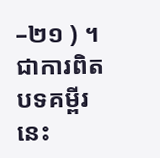–២១ ) ។ ជាការពិត បទគម្ពីរនេះ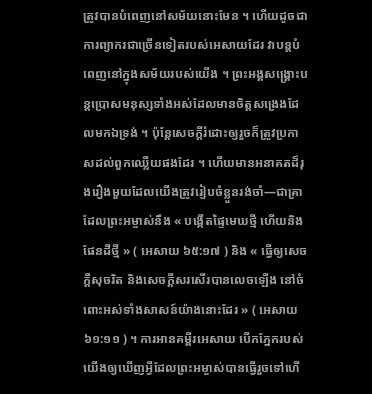ត្រូវបានបំពេញនៅសម័យនោះមែន ។ ហើយដូចជាការព្យាករជាច្រើនទៀតរបស់អេសាយដែរ វាបន្តបំពេញនៅក្នុងសម័យរបស់យើង ។ ព្រះអង្គសង្គ្រោះបន្តប្រោសមនុស្សទាំងអស់ដែលមានចិត្តសង្រេងដែលមកឯទ្រង់ ។ ប៉ុន្តែសេចក្តីរំដោះឲ្យរួចក៏ត្រូវប្រកាសដល់ពួកឈ្លើយផងដែរ ។ ហើយមានអនាគតដ៏រុងរឿងមួយដែលយើងត្រូវរៀបចំខ្លួនរង់ចាំ—ជាគ្រាដែលព្រះអម្ចាស់នឹង « បង្កើតផ្ទៃមេឃថ្មី ហើយនិងផែនដីថ្មី » ( អេសាយ ៦៥:១៧ ) និង « ធ្វើឲ្យសេចក្តីសុចរិត និងសេចក្តីសរសើរបានលេចឡើង នៅចំពោះអស់ទាំងសាសន៍យ៉ាងនោះដែរ » ( អេសាយ ៦១:១១ ) ។ ការអានគម្ពីរអេសាយ បើកភ្នែករបស់យើងឲ្យឃើញអ្វីដែលព្រះអម្ចាស់បានធ្វើរួចទៅហើ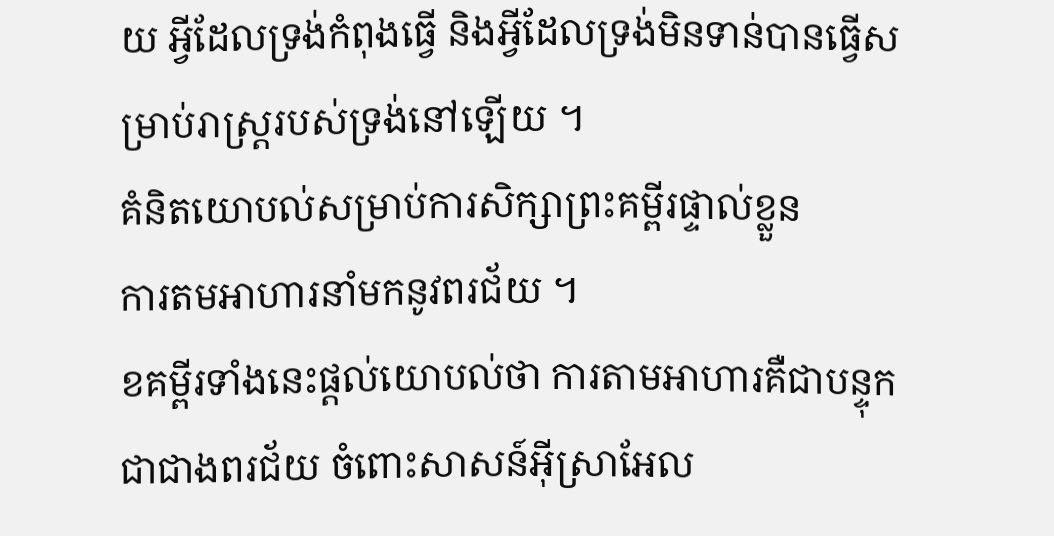យ អ្វីដែលទ្រង់កំពុងធ្វើ និងអ្វីដែលទ្រង់មិនទាន់បានធ្វើសម្រាប់រាស្រ្តរបស់ទ្រង់នៅឡើយ ។
គំនិតយោបល់សម្រាប់ការសិក្សាព្រះគម្ពីរផ្ទាល់ខ្លួន
ការតមអាហារនាំមកនូវពរជ័យ ។
ខគម្ពីរទាំងនេះផ្តល់យោបល់ថា ការតាមអាហារគឺជាបន្ទុកជាជាងពរជ័យ ចំពោះសាសន៍អ៊ីស្រាអែល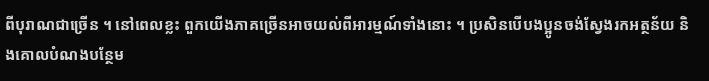ពីបុរាណជាច្រើន ។ នៅពេលខ្លះ ពួកយើងភាគច្រើនអាចយល់ពីអារម្មណ៍ទាំងនោះ ។ ប្រសិនបើបងប្អូនចង់ស្វែងរកអត្ថន័យ និងគោលបំណងបន្ថែម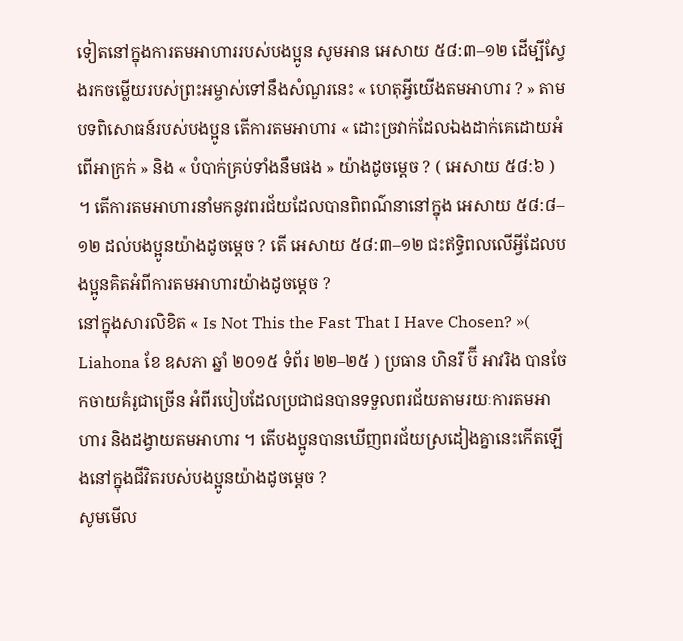ទៀតនៅក្នុងការតមអាហាររបស់បងប្អូន សូមអាន អេសាយ ៥៨:៣–១២ ដើម្បីស្វែងរកចម្លើយរបស់ព្រះអម្ចាស់ទៅនឹងសំណួរនេះ « ហេតុអ្វីយើងតមអាហារ ? » តាមបទពិសោធន៍របស់បងប្អូន តើការតមអាហារ « ដោះច្រវាក់ដែលឯងដាក់គេដោយអំពើអាក្រក់ » និង « បំបាក់គ្រប់ទាំងនឹមផង » យ៉ាងដូចម្តេច ? ( អេសាយ ៥៨:៦ ) ។ តើការតមអាហារនាំមកនូវពរជ័យដែលបានពិពណ៌នានៅក្នុង អេសាយ ៥៨:៨–១២ ដល់បងប្អូនយ៉ាងដូចម្តេច ? តើ អេសាយ ៥៨:៣–១២ ជះឥទ្ធិពលលើអ្វីដែលបងប្អូនគិតអំពីការតមអាហារយ៉ាងដូចម្តេច ?
នៅក្នុងសារលិខិត « Is Not This the Fast That I Have Chosen? »( Liahona ខែ ឧសភា ឆ្នាំ ២០១៥ ទំព័រ ២២–២៥ ) ប្រធាន ហិនរី ប៊ី អាវរិង បានចែកចាយគំរូជាច្រើន អំពីរបៀបដែលប្រជាជនបានទទួលពរជ័យតាមរយៈការតមអាហារ និងដង្វាយតមអាហារ ។ តើបងប្អូនបានឃើញពរជ័យស្រដៀងគ្នានេះកើតឡើងនៅក្នុងជីវិតរបស់បងប្អូនយ៉ាងដូចម្តេច ?
សូមមើល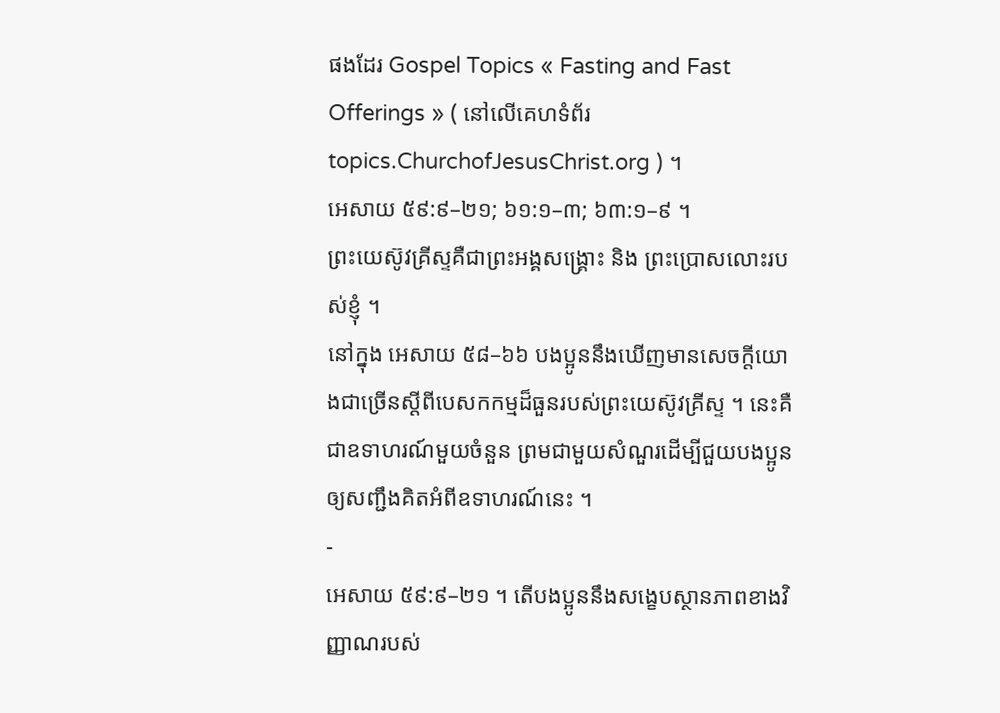ផងដែរ Gospel Topics « Fasting and Fast Offerings » ( នៅលើគេហទំព័រ topics.ChurchofJesusChrist.org ) ។
អេសាយ ៥៩:៩–២១; ៦១:១–៣; ៦៣:១–៩ ។
ព្រះយេស៊ូវគ្រីស្ទគឺជាព្រះអង្គសង្គ្រោះ និង ព្រះប្រោសលោះរបស់ខ្ញុំ ។
នៅក្នុង អេសាយ ៥៨–៦៦ បងប្អូននឹងឃើញមានសេចក្តីយោងជាច្រើនស្តីពីបេសកកម្មដ៏ធួនរបស់ព្រះយេស៊ូវគ្រីស្ទ ។ នេះគឺជាឧទាហរណ៍មួយចំនួន ព្រមជាមួយសំណួរដើម្បីជួយបងប្អូនឲ្យសញ្ជឹងគិតអំពីឧទាហរណ៍នេះ ។
-
អេសាយ ៥៩:៩–២១ ។ តើបងប្អូននឹងសង្ខេបស្ថានភាពខាងវិញ្ញាណរបស់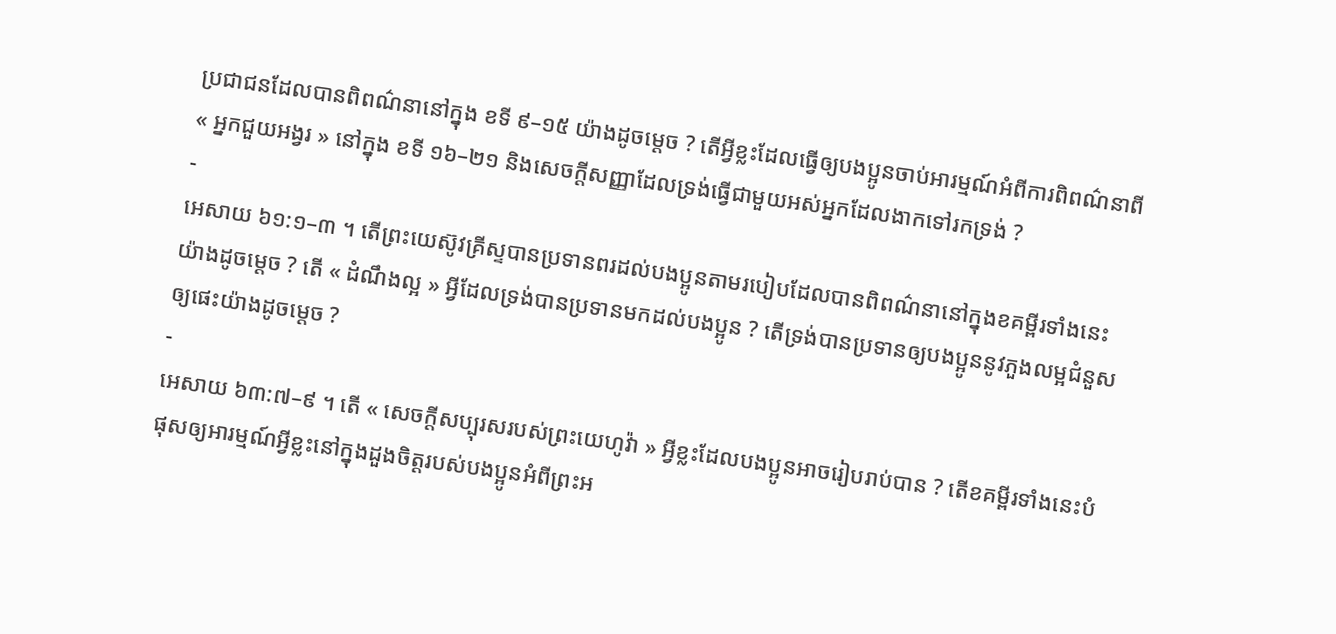ប្រជាជនដែលបានពិពណ៌នានៅក្នុង ខទី ៩–១៥ យ៉ាងដូចម្តេច ? តើអ្វីខ្លះដែលធ្វើឲ្យបងប្អូនចាប់អារម្មណ៍អំពីការពិពណ៌នាពី « អ្នកជួយអង្វរ » នៅក្នុង ខទី ១៦–២១ និងសេចក្តីសញ្ញាដែលទ្រង់ធ្វើជាមួយអស់អ្នកដែលងាកទៅរកទ្រង់ ?
-
អេសាយ ៦១:១–៣ ។ តើព្រះយេស៊ូវគ្រីស្ទបានប្រទានពរដល់បងប្អូនតាមរបៀបដែលបានពិពណ៌នានៅក្នុងខគម្ពីរទាំងនេះយ៉ាងដូចម្តេច ? តើ « ដំណឹងល្អ » អ្វីដែលទ្រង់បានប្រទានមកដល់បងប្អូន ? តើទ្រង់បានប្រទានឲ្យបងប្អូននូវភួងលម្អជំនួសឲ្យផេះយ៉ាងដូចម្តេច ?
-
អេសាយ ៦៣:៧–៩ ។ តើ « សេចក្តីសប្បុរសរបស់ព្រះយេហូវ៉ា » អ្វីខ្លះដែលបងប្អូនអាចរៀបរាប់បាន ? តើខគម្ពីរទាំងនេះបំផុសឲ្យអារម្មណ៍អ្វីខ្លះនៅក្នុងដួងចិត្តរបស់បងប្អូនអំពីព្រះអ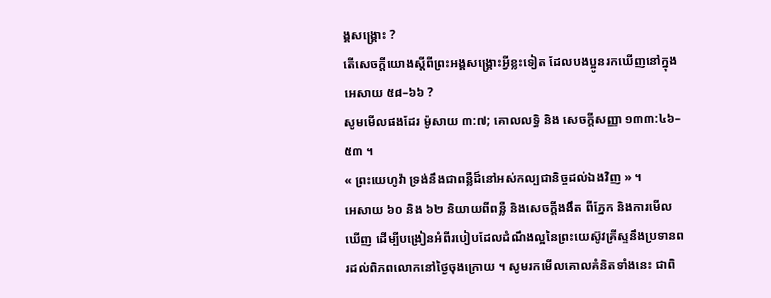ង្គសង្រ្គោះ ?
តើសេចក្តីយោងស្តីពីព្រះអង្គសង្រ្គោះអ្វីខ្លះទៀត ដែលបងប្អូនរកឃើញនៅក្នុង អេសាយ ៥៨–៦៦ ?
សូមមើលផងដែរ ម៉ូសាយ ៣:៧; គោលលទ្ធិ និង សេចក្តីសញ្ញា ១៣៣:៤៦–៥៣ ។
« ព្រះយេហូវ៉ា ទ្រង់នឹងជាពន្លឺដ៏នៅអស់កល្បជានិច្ចដល់ឯងវិញ » ។
អេសាយ ៦០ និង ៦២ និយាយពីពន្លឺ និងសេចក្តីងងឹត ពីភ្នែក និងការមើលឃើញ ដើម្បីបង្រៀនអំពីរបៀបដែលដំណឹងល្អនៃព្រះយេស៊ូវគ្រីស្ទនឹងប្រទានពរដល់ពិភពលោកនៅថ្ងៃចុងក្រោយ ។ សូមរកមើលគោលគំនិតទាំងនេះ ជាពិ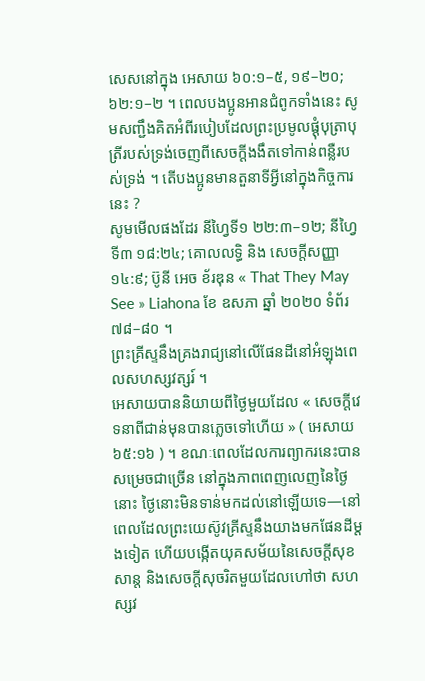សេសនៅក្នុង អេសាយ ៦០:១–៥, ១៩–២០; ៦២:១–២ ។ ពេលបងប្អូនអានជំពូកទាំងនេះ សូមសញ្ជឹងគិតអំពីរបៀបដែលព្រះប្រមូលផ្ដុំបុត្រាបុត្រីរបស់ទ្រង់ចេញពីសេចក្តីងងឹតទៅកាន់ពន្លឺរបស់ទ្រង់ ។ តើបងប្អូនមានតួនាទីអ្វីនៅក្នុងកិច្ចការនេះ ?
សូមមើលផងដែរ នីហ្វៃទី១ ២២:៣–១២; នីហ្វៃទី៣ ១៨:២៤; គោលលទ្ធិ និង សេចក្ដីសញ្ញា ១៤:៩; ប៊ូនី អេច ខ័រឌុន « That They May See » Liahona ខែ ឧសភា ឆ្នាំ ២០២០ ទំព័រ ៧៨–៨០ ។
ព្រះគ្រីស្ទនឹងគ្រងរាជ្យនៅលើផែនដីនៅអំឡុងពេលសហស្សវត្សរ៍ ។
អេសាយបាននិយាយពីថ្ងៃមួយដែល « សេចក្តីវេទនាពីជាន់មុនបានភ្លេចទៅហើយ » ( អេសាយ ៦៥:១៦ ) ។ ខណៈពេលដែលការព្យាករនេះបានសម្រេចជាច្រើន នៅក្នុងភាពពេញលេញនៃថ្ងៃនោះ ថ្ងៃនោះមិនទាន់មកដល់នៅឡើយទេ—នៅពេលដែលព្រះយេស៊ូវគ្រីស្ទនឹងយាងមកផែនដីម្តងទៀត ហើយបង្កើតយុគសម័យនៃសេចក្តីសុខសាន្ត និងសេចក្តីសុចរិតមួយដែលហៅថា សហស្សវ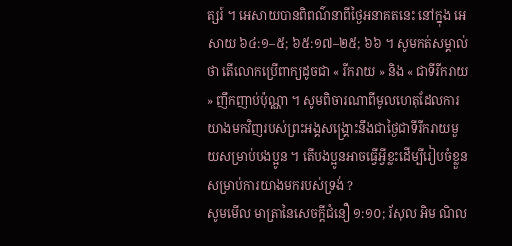ត្សរ៍ ។ អេសាយបានពិពណ៌នាពីថ្ងៃអនាគតនេះ នៅក្នុង អេសាយ ៦៤:១–៥; ៦៥:១៧–២៥; ៦៦ ។ សូមកត់សម្គាល់ថា តើលោកប្រើពាក្យដូចជា « រីករាយ » និង « ជាទីរីករាយ » ញឹកញាប់ប៉ុណ្ណា ។ សូមពិចារណាពីមូលហេតុដែលការយាងមកវិញរបស់ព្រះអង្គសង្រ្គោះនឹងជាថ្ងៃជាទីរីករាយមួយសម្រាប់បងប្អូន ។ តើបងប្អូនអាចធ្វើអ្វីខ្លះដើម្បីរៀបចំខ្លួនសម្រាប់ការយាងមករបស់ទ្រង់ ?
សូមមើល មាត្រានៃសេចក្តីជំនឿ ១:១០; រ័សុល អិម ណិល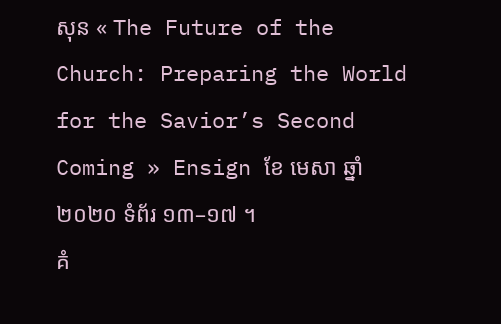សុន « The Future of the Church: Preparing the World for the Savior’s Second Coming » Ensign ខែ មេសា ឆ្នាំ ២០២០ ទំព័រ ១៣–១៧ ។
គំ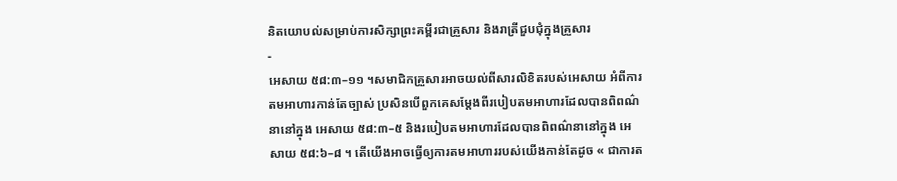និតយោបល់សម្រាប់ការសិក្សាព្រះគម្ពីរជាគ្រួសារ និងរាត្រីជួបជុំក្នុងគ្រួសារ
-
អេសាយ ៥៨:៣–១១ ។សមាជិកគ្រួសារអាចយល់ពីសារលិខិតរបស់អេសាយ អំពីការតមអាហារកាន់តែច្បាស់ ប្រសិនបើពួកគេសម្តែងពីរបៀបតមអាហារដែលបានពិពណ៌នានៅក្នុង អេសាយ ៥៨:៣–៥ និងរបៀបតមអាហារដែលបានពិពណ៌នានៅក្នុង អេសាយ ៥៨:៦–៨ ។ តើយើងអាចធ្វើឲ្យការតមអាហាររបស់យើងកាន់តែដូច « ជាការត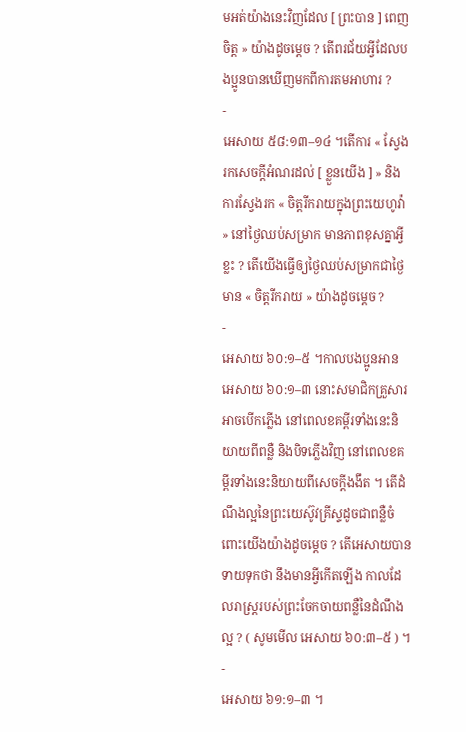មអត់យ៉ាងនេះវិញដែល [ ព្រះបាន ] ពេញចិត្ត » យ៉ាងដូចម្ដេច ? តើពរជ័យអ្វីដែលបងប្អូនបានឃើញមកពីការតមអាហារ ?
-
អេសាយ ៥៨:១៣–១៤ ។តើការ « ស្វែងរកសេចក្តីអំណរដល់ [ ខ្លួនយើង ] » និងការស្វែងរក « ចិត្តរីករាយក្នុងព្រះយេហូវ៉ា » នៅថ្ងៃឈប់សម្រាក មានភាពខុសគ្នាអ្វីខ្លះ ? តើយើងធ្វើឲ្យថ្ងៃឈប់សម្រាកជាថ្ងៃមាន « ចិត្តរីករាយ » យ៉ាងដូចម្តេច ?
-
អេសាយ ៦០:១–៥ ។កាលបងប្អូនអាន អេសាយ ៦០:១–៣ នោះសមាជិកគ្រួសារអាចបើកភ្លើង នៅពេលខគម្ពីរទាំងនេះនិយាយពីពន្លឺ និងបិទភ្លើងវិញ នៅពេលខគម្ពីរទាំងនេះនិយាយពីសេចក្តីងងឹត ។ តើដំណឹងល្អនៃព្រះយេស៊ូវគ្រីស្ទដូចជាពន្លឺចំពោះយើងយ៉ាងដូចម្តេច ? តើអេសាយបានទាយទុកថា នឹងមានអ្វីកើតឡើង កាលដែលរាស្រ្តរបស់ព្រះចែកចាយពន្លឺនៃដំណឹងល្អ ? ( សូមមើល អេសាយ ៦០:៣–៥ ) ។
-
អេសាយ ៦១:១–៣ ។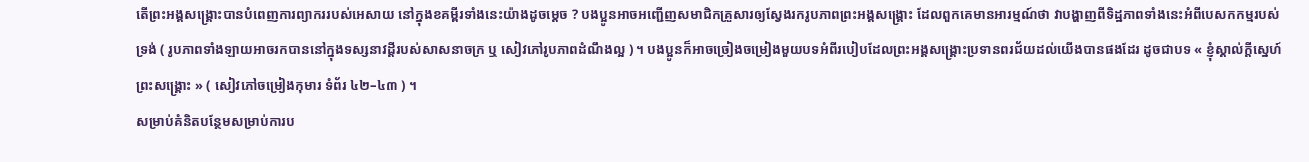តើព្រះអង្គសង្គ្រោះបានបំពេញការព្យាកររបស់អេសាយ នៅក្នុងខគម្ពីរទាំងនេះយ៉ាងដូចម្តេច ? បងប្អូនអាចអញ្ជើញសមាជិកគ្រួសារឲ្យស្វែងរករូបភាពព្រះអង្គសង្រ្គោះ ដែលពួកគេមានអារម្មណ៍ថា វាបង្ហាញពីទិដ្ឋភាពទាំងនេះអំពីបេសកកម្មរបស់ទ្រង់ ( រូបភាពទាំងឡាយអាចរកបាននៅក្នុងទស្សនាវដ្តីរបស់សាសនាចក្រ ឬ សៀវភៅរូបភាពដំណឹងល្អ ) ។ បងប្អូនក៏អាចច្រៀងចម្រៀងមួយបទអំពីរបៀបដែលព្រះអង្គសង្រ្គោះប្រទានពរជ័យដល់យើងបានផងដែរ ដូចជាបទ « ខ្ញុំស្គាល់ក្តីស្នេហ៍ព្រះសង្គ្រោះ » ( សៀវភៅចម្រៀងកុមារ ទំព័រ ៤២–៤៣ ) ។
សម្រាប់គំនិតបន្ថែមសម្រាប់ការប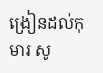ង្រៀនដល់កុមារ សូ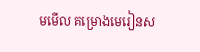មមើល គម្រោងមេរៀនស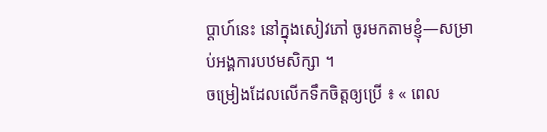ប្តាហ៍នេះ នៅក្នុងសៀវភៅ ចូរមកតាមខ្ញុំ—សម្រាប់អង្គការបឋមសិក្សា ។
ចម្រៀងដែលលើកទឹកចិត្តឲ្យប្រើ ៖ « ពេល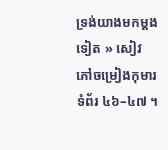ទ្រង់យាងមកម្តងទៀត » សៀវភៅចម្រៀងកុមារ ទំព័រ ៤៦–៤៧ ។